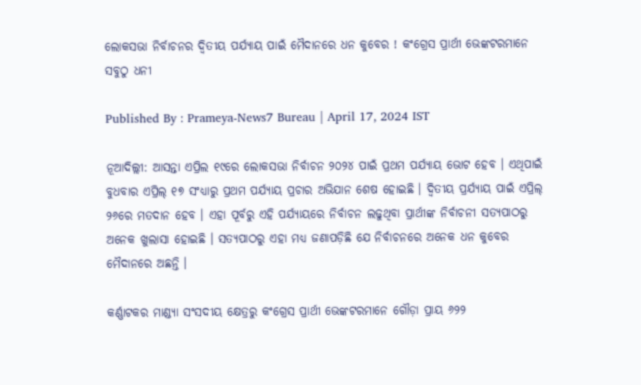ଲୋକସଭା ନିର୍ବାଚନର ଦ୍ୱିତୀୟ ପର୍ଯ୍ୟାୟ ପାଇଁ ମୈଦାନରେ ଧନ କୁବେର ! କଂଗ୍ରେସ ପ୍ରାର୍ଥୀ ଭେଙ୍କଟରମାନେ ସବୁଠୁ ଧନୀ

Published By : Prameya-News7 Bureau | April 17, 2024 IST

ନୂଆଦିଲ୍ଲୀ: ଆସନ୍ତା ଏପ୍ରିଲ ୧୯ରେ ଲୋକସଭା ନିର୍ବାଚନ ୨୦୨୪ ପାଇଁ ପ୍ରଥମ ପର୍ଯ୍ୟାୟ ଭୋଟ ହେବ । ଏଥିପାଇଁ ବୁଧବାର ଏପ୍ରିଲ୍ ୧୭ ସଂଧ୍ୟାରୁ ପ୍ରଥମ ପର୍ଯ୍ୟାୟ ପ୍ରଚାର ଅଭିଯାନ ଶେଷ ହୋଇଛି । ଦ୍ୱିତୀୟ ପ୍ରର୍ଯ୍ୟାୟ ପାଇଁ ଏପ୍ରିଲ୍ ୨୬ରେ ମତଦାନ ହେବ । ଏହା ପୂର୍ବରୁ ଏହି ପର୍ଯ୍ୟାୟରେ ନିର୍ବାଚନ ଲଢୁଥିବା ପ୍ରାର୍ଥୀଙ୍କ ନିର୍ବାଚନୀ ସତ୍ୟପାଠରୁ ଅନେକ ଖୁଲାସା ହୋଇଛି । ସତ୍ୟପାଠରୁ ଏହା ମଧ୍ୟ ଜଣାପଡ଼ିଛି ଯେ ନିର୍ବାଚନରେ ଅନେକ ଧନ କୁବେର ମୈଦାନରେ ଅଛନ୍ତି ।

କର୍ଣ୍ଣାଟକର ମାଣ୍ଡ୍ୟା ସଂସଦୀୟ କ୍ଷେତ୍ରରୁ କଂଗ୍ରେସ ପ୍ରାର୍ଥୀ ଭେଙ୍କଟରମାନେ ଗୌଡ଼ା ପ୍ରାୟ ୬୨୨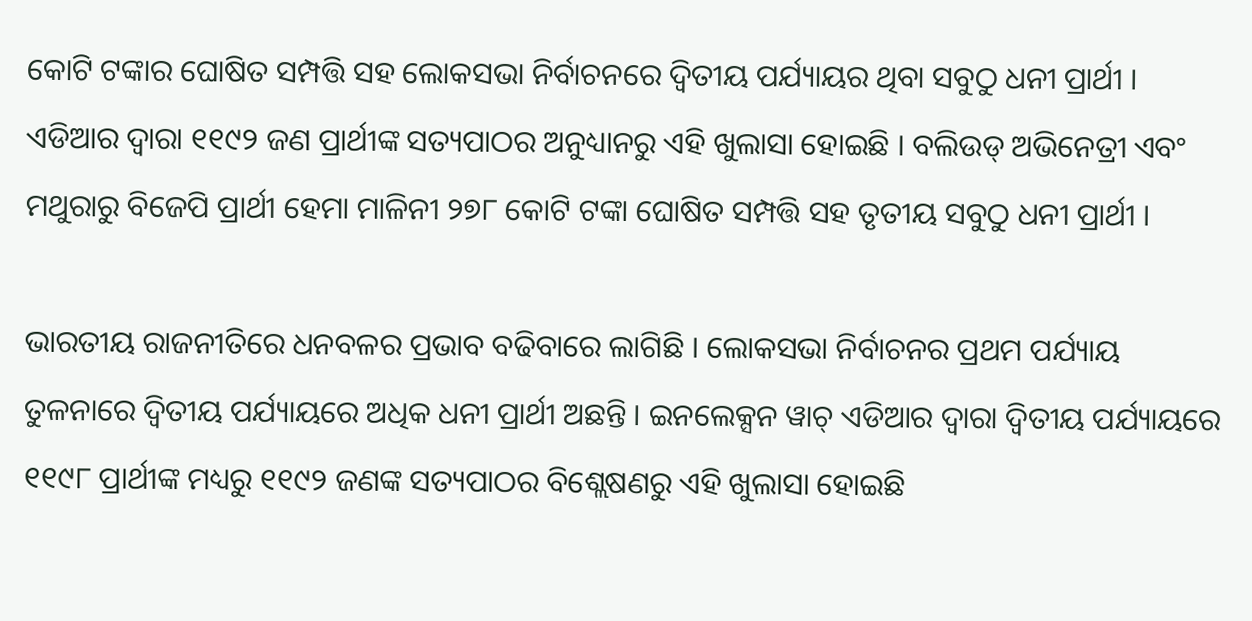କୋଟି ଟଙ୍କାର ଘୋଷିତ ସମ୍ପତ୍ତି ସହ ଲୋକସଭା ନିର୍ବାଚନରେ ଦ୍ୱିତୀୟ ପର୍ଯ୍ୟାୟର ଥିବା ସବୁଠୁ ଧନୀ ପ୍ରାର୍ଥୀ । ଏଡିଆର ଦ୍ୱାରା ୧୧୯୨ ଜଣ ପ୍ରାର୍ଥୀଙ୍କ ସତ୍ୟପାଠର ଅନୁଧ୍ୟାନରୁ ଏହି ଖୁଲାସା ହୋଇଛି । ବଲିଉଡ୍ ଅଭିନେତ୍ରୀ ଏବଂ ମଥୁରାରୁ ବିଜେପି ପ୍ରାର୍ଥୀ ହେମା ମାଳିନୀ ୨୭୮ କୋଟି ଟଙ୍କା ଘୋଷିତ ସମ୍ପତ୍ତି ସହ ତୃତୀୟ ସବୁଠୁ ଧନୀ ପ୍ରାର୍ଥୀ ।

ଭାରତୀୟ ରାଜନୀତିରେ ଧନବଳର ପ୍ରଭାବ ବଢିବାରେ ଲାଗିଛି । ଲୋକସଭା ନିର୍ବାଚନର ପ୍ରଥମ ପର୍ଯ୍ୟାୟ ତୁଳନାରେ ଦ୍ୱିତୀୟ ପର୍ଯ୍ୟାୟରେ ଅଧିକ ଧନୀ ପ୍ରାର୍ଥୀ ଅଛନ୍ତି । ଇନଲେକ୍ସନ ୱାଚ୍ ଏଡିଆର ଦ୍ୱାରା ଦ୍ୱିତୀୟ ପର୍ଯ୍ୟାୟରେ ୧୧୯୮ ପ୍ରାର୍ଥୀଙ୍କ ମଧ୍ୟରୁ ୧୧୯୨ ଜଣଙ୍କ ସତ୍ୟପାଠର ବିଶ୍ଲେଷଣରୁ ଏହି ଖୁଲାସା ହୋଇଛି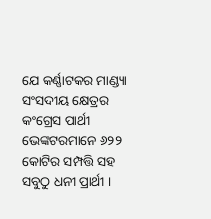ଯେ କର୍ଣ୍ଣାଟକର ମାଣ୍ଡ୍ୟା ସଂସଦୀୟ କ୍ଷେତ୍ରର କଂଗ୍ରେସ ପାର୍ଥୀ ଭେଙ୍କଟରମାନେ ୬୨୨ କୋଟିର ସମ୍ପତ୍ତି ସହ ସବୁଠୁ ଧନୀ ପ୍ରାର୍ଥୀ ।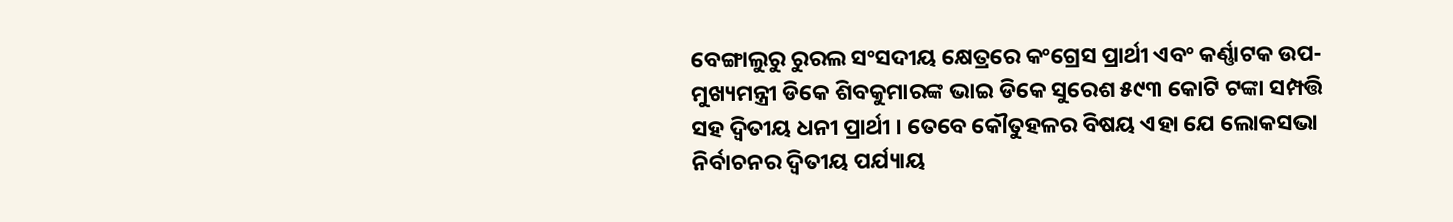ବେଙ୍ଗାଲୁରୁ ରୁରଲ ସଂସଦୀୟ କ୍ଷେତ୍ରରେ କଂଗ୍ରେସ ପ୍ରାର୍ଥୀ ଏବଂ କର୍ଣ୍ଣାଟକ ଉପ-ମୁଖ୍ୟମନ୍ତ୍ରୀ ଡିକେ ଶିବକୁମାରଙ୍କ ଭାଇ ଡିକେ ସୁରେଶ ୫୯୩ କୋଟି ଟଙ୍କା ସମ୍ପତ୍ତି ସହ ଦ୍ୱିତୀୟ ଧନୀ ପ୍ରାର୍ଥୀ । ତେବେ କୌତୁହଳର ବିଷୟ ଏହା ଯେ ଲୋକସଭା ନିର୍ବାଚନର ଦ୍ୱିତୀୟ ପର୍ଯ୍ୟାୟ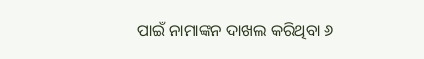ପାଇଁ ନାମାଙ୍କନ ଦାଖଲ କରିଥିବା ୬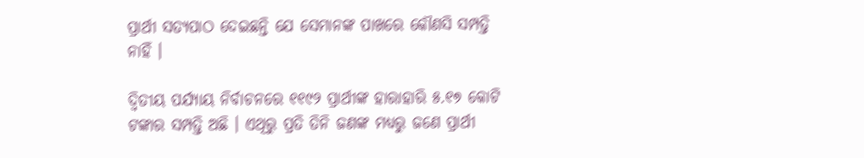ପ୍ରାର୍ଥୀ ସତ୍ୟପାଠ ଦେଇଛନ୍ତି ଯେ ସେମାନଙ୍କ ପାଖରେ କୌଣସି ସମ୍ପତ୍ତି ନାହିଁ ।

ଦ୍ୱିତୀୟ ପର୍ଯ୍ୟାୟ ନିର୍ବାଚନରେ ୧୧୯୨ ପ୍ରାର୍ଥୀଙ୍କ ହାରାହାରି ୫.୧୭ କୋଟି ଟଙ୍କାର ସମ୍ପତ୍ତି ଅଛି । ଏଥିରୁ ପ୍ରତି ତିନି ଜଣଙ୍କ ମଧ୍ୟରୁ ଜଣେ ପ୍ରାର୍ଥୀ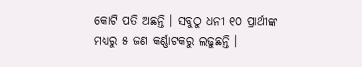କୋଟି ପତି ଅଛନ୍ତି । ସବୁଠୁ ଧନୀ ୧୦ ପ୍ରାର୍ଥୀଙ୍କ ମଧ୍ୟରୁ ୫ ଜଣ କର୍ଣ୍ଣାଟକରୁ ଲଢୁଛନ୍ତି ।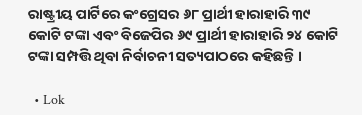ରାଷ୍ଟ୍ରୀୟ ପାର୍ଟିରେ କଂଗ୍ରେସର ୬୮ ପ୍ରାର୍ଥୀ ହାରାହାରି ୩୯ କୋଟି ଟଙ୍କା ଏବଂ ବିଜେପିର ୬୯ ପ୍ରାର୍ଥୀ ହାରାହାରି ୨୪ କୋଟି ଟଙ୍କା ସମ୍ପତ୍ତି ଥିବା ନିର୍ବାଚନୀ ସତ୍ୟପାଠରେ କହିଛନ୍ତି ।

  • Lok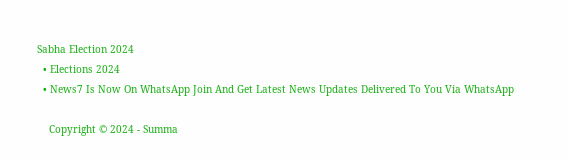Sabha Election 2024
  • Elections 2024
  • News7 Is Now On WhatsApp Join And Get Latest News Updates Delivered To You Via WhatsApp

    Copyright © 2024 - Summa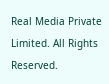Real Media Private Limited. All Rights Reserved.